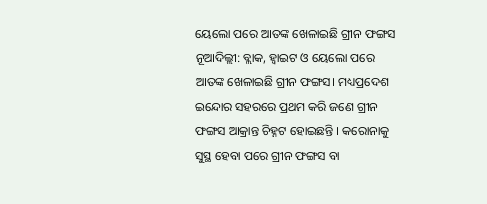ୟେଲୋ ପରେ ଆତଙ୍କ ଖେଳାଇଛି ଗ୍ରୀନ ଫଙ୍ଗସ
ନୂଆଦିଲ୍ଲୀ: ବ୍ଲାକ, ହ୍ୱାଇଟ ଓ ୟେଲୋ ପରେ ଆତଙ୍କ ଖେଳାଇଛି ଗ୍ରୀନ ଫଙ୍ଗସ। ମଧ୍ୟପ୍ରଦେଶ ଇନ୍ଦୋର ସହରରେ ପ୍ରଥମ କରି ଜଣେ ଗ୍ରୀନ ଫଙ୍ଗସ ଆକ୍ରାନ୍ତ ଚିହ୍ନଟ ହୋଇଛନ୍ତି । କରୋନାକୁ ସୁସ୍ଥ ହେବା ପରେ ଗ୍ରୀନ ଫଙ୍ଗସ ବା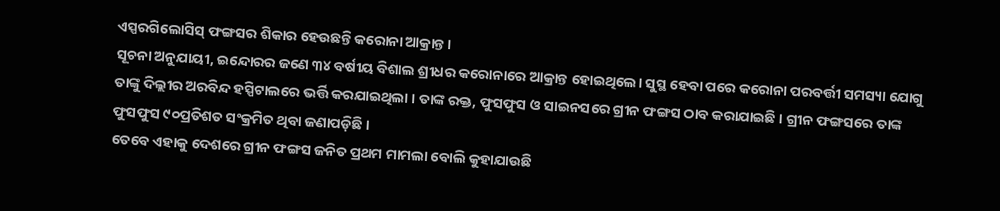ଏସ୍ପରଗିଲୋସିସ୍ ଫଙ୍ଗସର ଶିକାର ହେଉଛନ୍ତି କରୋନା ଆକ୍ରାନ୍ତ।
ସୂଚନା ଅନୁଯାୟୀ, ଇନ୍ଦୋରର ଜଣେ ୩୪ ବର୍ଷୀୟ ବିଶାଲ ଶ୍ରୀଧର କରୋନାରେ ଆକ୍ରାନ୍ତ ହୋଇଥିଲେ। ସୁସ୍ଥ ହେବା ପରେ କରୋନା ପରବର୍ତ୍ତୀ ସମସ୍ୟା ଯୋଗୁ ତାଙ୍କୁ ଦିଲ୍ଲୀର ଅରବିନ୍ଦ ହସ୍ପିଟାଲରେ ଭର୍ତ୍ତି କରଯାଇଥିଲା । ତାଙ୍କ ରକ୍ତ, ଫୁସଫୁସ ଓ ସାଇନସରେ ଗ୍ରୀନ ଫଙ୍ଗସ ଠାବ କରାଯାଇଛି । ଗ୍ରୀନ ଫଙ୍ଗସରେ ତାଙ୍କ ଫୁସଫୁସ ୯୦ପ୍ରତିଶତ ସଂକ୍ରମିତ ଥିବା ଜଣାପଡ଼ିଛି ।
ତେବେ ଏହାକୁ ଦେଶରେ ଗ୍ରୀନ ଫଙ୍ଗସ ଜନିତ ପ୍ରଥମ ମାମଲା ବୋଲି କୁହାଯାଉଛି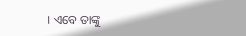। ଏବେ ତାଙ୍କୁ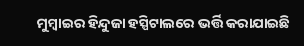ମୁମ୍ବାଇର ହିନ୍ଦୁଜା ହସ୍ପିଟାଲରେ ଭର୍ତ୍ତି କରାଯାଇଛି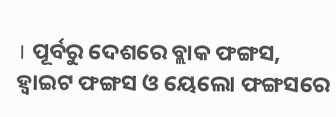। ପୂର୍ବରୁ ଦେଶରେ ବ୍ଲାକ ଫଙ୍ଗସ, ହ୍ୱାଇଟ ଫଙ୍ଗସ ଓ ୟେଲୋ ଫଙ୍ଗସରେ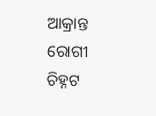ଆକ୍ରାନ୍ତ ରୋଗୀ ଚିହ୍ନଟ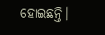ହୋଇଛନ୍ତି।